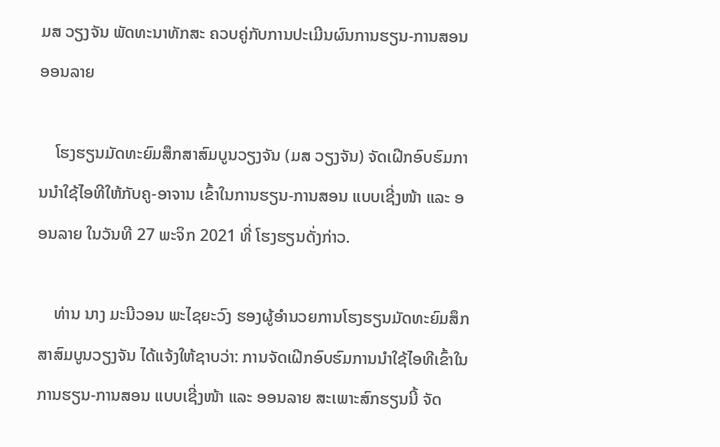ມສ ວຽງຈັນ ພັດທະນາທັກສະ ຄວບຄູ່ກັບການປະເມີນຜົນການຮຽນ-ການສອນອອນລາຍ

    ໂຮງຮຽນມັດທະຍົມສຶກສາສົມບູນວຽງຈັນ (ມສ ວຽງຈັນ) ຈັດເຝີກອົບຮົມການນຳໃຊ້ໄອທີໃຫ້ກັບຄູ-ອາຈານ ເຂົ້າໃນການຮຽນ-ການສອນ ແບບເຊີ່ງໜ້າ ແລະ ອອນລາຍ ໃນວັນທີ 27 ພະຈິກ 2021 ທີ່ ໂຮງຮຽນດັ່ງກ່າວ.

    ທ່ານ ນາງ ມະນີວອນ ພະໄຊຍະວົງ ຮອງຜູ້ອຳນວຍການໂຮງຮຽນມັດທະຍົມສຶກສາສົມບູນວຽງຈັນ ໄດ້ແຈ້ງໃຫ້ຊາບວ່າ: ການຈັດເຝີກອົບຮົມການນຳໃຊ້ໄອທີເຂົ້າໃນການຮຽນ-ການສອນ ແບບເຊີ່ງໜ້າ ແລະ ອອນລາຍ ສະເພາະສົກຮຽນນີ້ ຈັດ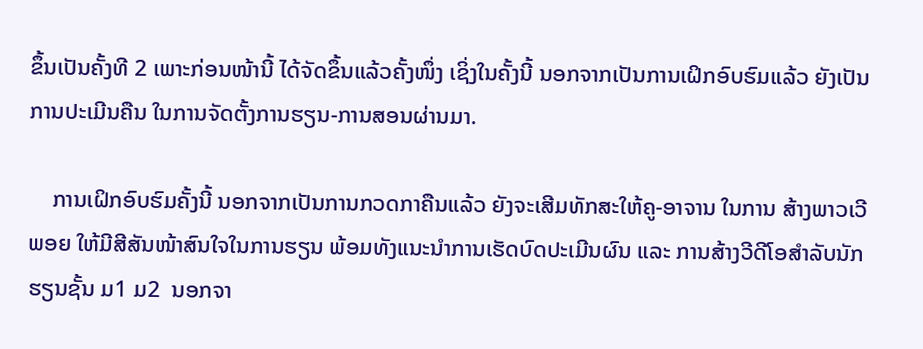ຂຶ້ນເປັນຄັ້ງທີ 2 ເພາະກ່ອນໜ້ານີ້ ໄດ້ຈັດຂຶ້ນແລ້ວຄັ້ງໜຶ່ງ ເຊິ່ງໃນຄັ້ງນີ້ ນອກຈາກເປັນການເຝິກອົບຮົມແລ້ວ ຍັງເປັນການປະເມີນຄືນ ໃນການຈັດຕັ້ງການຮຽນ-ການສອນຜ່ານມາ.

    ການເຝິກອົບຮົມຄັ້ງນີ້ ນອກຈາກເປັນການກວດກາຄືນແລ້ວ ຍັງຈະເສີມທັກສະໃຫ້ຄູ-ອາຈານ ໃນການ ສ້າງພາວເວີພອຍ ໃຫ້ມີສີສັນໜ້າສົນໃຈໃນການຮຽນ ພ້ອມທັງແນະນຳການເຮັດບົດປະເມີນຜົນ ແລະ ການສ້າງວີດີໂອສຳລັບນັກຮຽນຊັ້ນ ມ1 ມ2  ນອກຈາ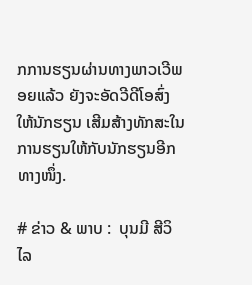ກການຮຽນຜ່ານທາງພາວເວີພອຍແລ້ວ ຍັງຈະອັດວີດີໂອສົ່ງໃຫ້ນັກຮຽນ ເສີມສ້າງທັກສະໃນການຮຽນໃຫ້ກັບນັກຮຽນອີກທາງໜຶ່ງ.

# ຂ່າວ & ພາບ :  ບຸນມີ ສີວິໄລ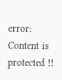error: Content is protected !!